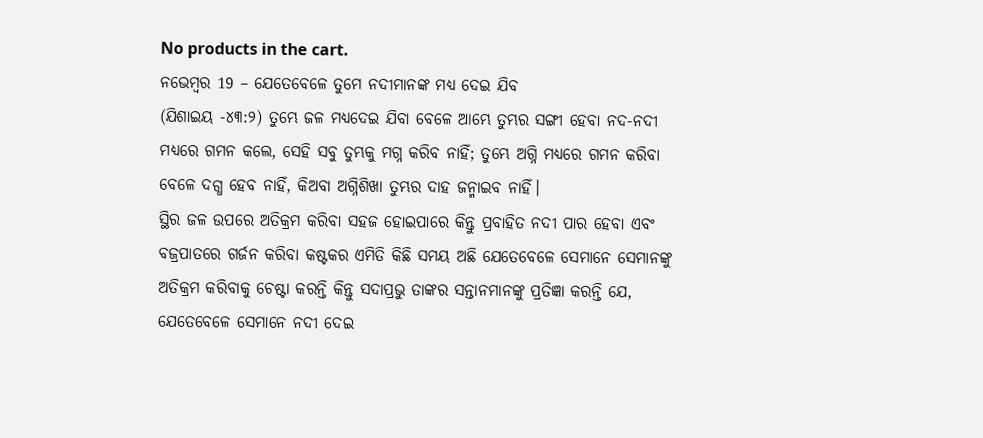No products in the cart.
ନଭେମ୍ବର 19 – ଯେତେବେଳେ ତୁମେ ନଦୀମାନଙ୍କ ମଧ୍ଯ ଦେଇ ଯିବ
(ଯିଶାଇୟ -୪୩:୨) ତୁମ୍ଭେ ଜଳ ମଧ୍ୟଦେଇ ଯିବା ବେଳେ ଆମ୍ଭେ ତୁମ୍ଭର ସଙ୍ଗୀ ହେବା ନଦ-ନଦୀ ମଧ୍ୟରେ ଗମନ କଲେ, ସେହି ସବୁ ତୁମ୍ଭକୁ ମଗ୍ନ କରିବ ନାହିଁ; ତୁମ୍ଭେ ଅଗ୍ନି ମଧ୍ୟରେ ଗମନ କରିବା ବେଳେ ଦଗ୍ଧ ହେବ ନାହିଁ, କିଅବା ଅଗ୍ନିଶିଖା ତୁମ୍ଭର ଦାହ ଜନ୍ମାଇବ ନାହିଁ।
ସ୍ଥିର ଜଳ ଉପରେ ଅତିକ୍ରମ କରିବା ସହଜ ହୋଇପାରେ କିନ୍ତୁ ପ୍ରବାହିତ ନଦୀ ପାର ହେବା ଏବଂ ବଜ୍ରପାତରେ ଗର୍ଜନ କରିବା କଷ୍ଟକର ଏମିତି କିଛି ସମୟ ଅଛି ଯେତେବେଳେ ସେମାନେ ସେମାନଙ୍କୁ ଅତିକ୍ରମ କରିବାକୁ ଚେଷ୍ଟା କରନ୍ତି କିନ୍ତୁ ସଦାପ୍ରଭୁ ତାଙ୍କର ସନ୍ତାନମାନଙ୍କୁ ପ୍ରତିଜ୍ଞା କରନ୍ତି ଯେ, ଯେତେବେଳେ ସେମାନେ ନଦୀ ଦେଇ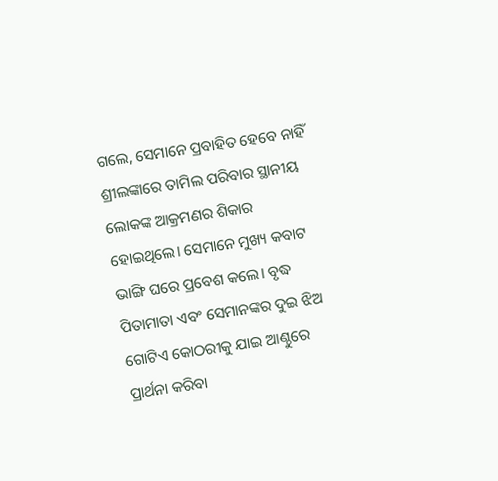ଗଲେ, ସେମାନେ ପ୍ରବାହିତ ହେବେ ନାହିଁ
ଶ୍ରୀଲଙ୍କାରେ ତାମିଲ ପରିବାର ସ୍ଥାନୀୟ ଲୋକଙ୍କ ଆକ୍ରମଣର ଶିକାର ହୋଇଥିଲେ। ସେମାନେ ମୁଖ୍ୟ କବାଟ ଭାଙ୍ଗି ଘରେ ପ୍ରବେଶ କଲେ। ବୃଦ୍ଧ ପିତାମାତା ଏବଂ ସେମାନଙ୍କର ଦୁଇ ଝିଅ ଗୋଟିଏ କୋଠରୀକୁ ଯାଇ ଆଣ୍ଠୁରେ ପ୍ରାର୍ଥନା କରିବା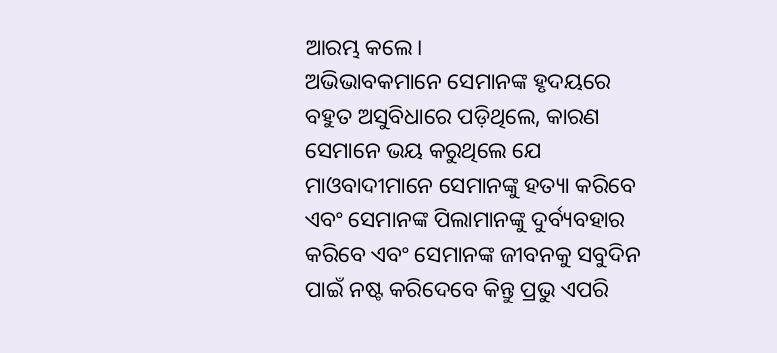ଆରମ୍ଭ କଲେ।
ଅଭିଭାବକମାନେ ସେମାନଙ୍କ ହୃଦୟରେ ବହୁତ ଅସୁବିଧାରେ ପଡ଼ିଥିଲେ, କାରଣ ସେମାନେ ଭୟ କରୁଥିଲେ ଯେ ମାଓବାଦୀମାନେ ସେମାନଙ୍କୁ ହତ୍ୟା କରିବେ ଏବଂ ସେମାନଙ୍କ ପିଲାମାନଙ୍କୁ ଦୁର୍ବ୍ୟବହାର କରିବେ ଏବଂ ସେମାନଙ୍କ ଜୀବନକୁ ସବୁଦିନ ପାଇଁ ନଷ୍ଟ କରିଦେବେ କିନ୍ତୁ ପ୍ରଭୁ ଏପରି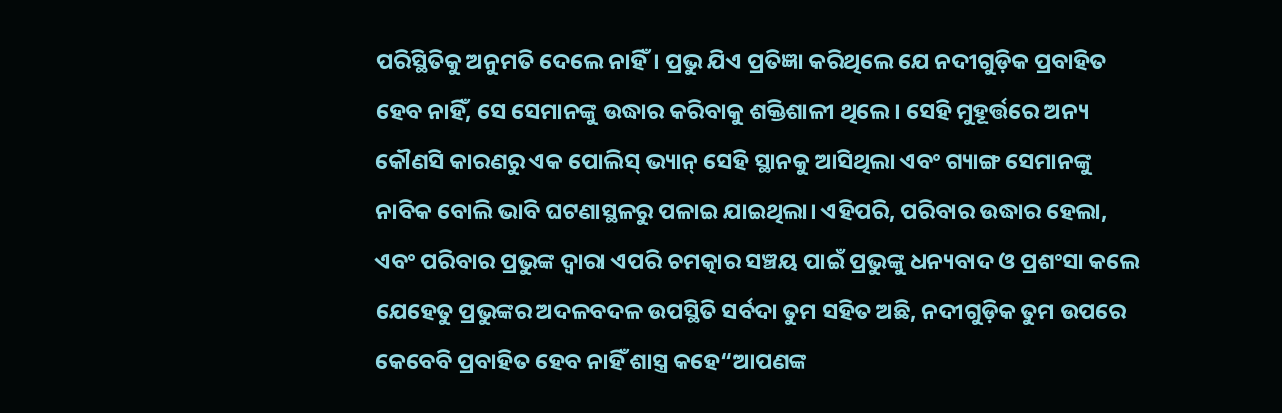ପରିସ୍ଥିତିକୁ ଅନୁମତି ଦେଲେ ନାହିଁ। ପ୍ରଭୁ ଯିଏ ପ୍ରତିଜ୍ଞା କରିଥିଲେ ଯେ ନଦୀଗୁଡ଼ିକ ପ୍ରବାହିତ ହେବ ନାହିଁ, ସେ ସେମାନଙ୍କୁ ଉଦ୍ଧାର କରିବାକୁ ଶକ୍ତିଶାଳୀ ଥିଲେ। ସେହି ମୁହୂର୍ତ୍ତରେ ଅନ୍ୟ କୌଣସି କାରଣରୁ ଏକ ପୋଲିସ୍ ଭ୍ୟାନ୍ ସେହି ସ୍ଥାନକୁ ଆସିଥିଲା ଏବଂ ଗ୍ୟାଙ୍ଗ ସେମାନଙ୍କୁ ନାବିକ ବୋଲି ଭାବି ଘଟଣାସ୍ଥଳରୁ ପଳାଇ ଯାଇଥିଲା। ଏହିପରି, ପରିବାର ଉଦ୍ଧାର ହେଲା, ଏବଂ ପରିବାର ପ୍ରଭୁଙ୍କ ଦ୍ୱାରା ଏପରି ଚମତ୍କାର ସଞ୍ଚୟ ପାଇଁ ପ୍ରଭୁଙ୍କୁ ଧନ୍ୟବାଦ ଓ ପ୍ରଶଂସା କଲେ ଯେହେତୁ ପ୍ରଭୁଙ୍କର ଅଦଳବଦଳ ଉପସ୍ଥିତି ସର୍ବଦା ତୁମ ସହିତ ଅଛି, ନଦୀଗୁଡ଼ିକ ତୁମ ଉପରେ କେବେବି ପ୍ରବାହିତ ହେବ ନାହିଁ ଶାସ୍ତ୍ର କହେ“ଆପଣଙ୍କ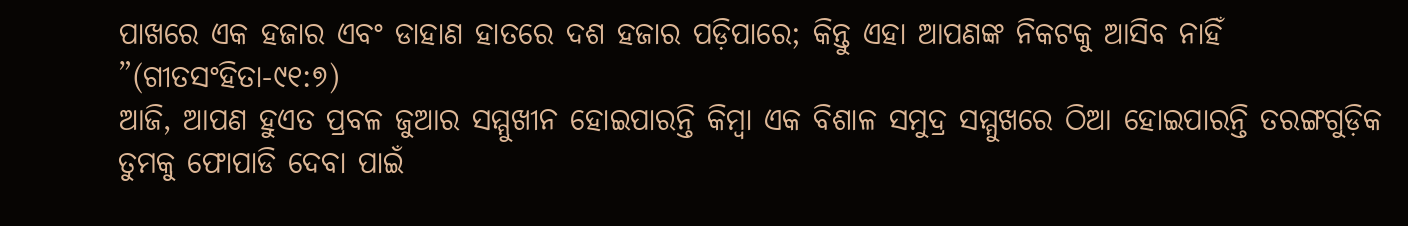ପାଖରେ ଏକ ହଜାର ଏବଂ ଡାହାଣ ହାତରେ ଦଶ ହଜାର ପଡ଼ିପାରେ; କିନ୍ତୁ ଏହା ଆପଣଙ୍କ ନିକଟକୁ ଆସିବ ନାହିଁ ”(ଗୀତସଂହିତା-୯୧:୭)
ଆଜି, ଆପଣ ହୁଏତ ପ୍ରବଳ ଜୁଆର ସମ୍ମୁଖୀନ ହୋଇପାରନ୍ତି କିମ୍ବା ଏକ ବିଶାଳ ସମୁଦ୍ର ସମ୍ମୁଖରେ ଠିଆ ହୋଇପାରନ୍ତି ତରଙ୍ଗଗୁଡ଼ିକ ତୁମକୁ ଫୋପାଡି ଦେବା ପାଇଁ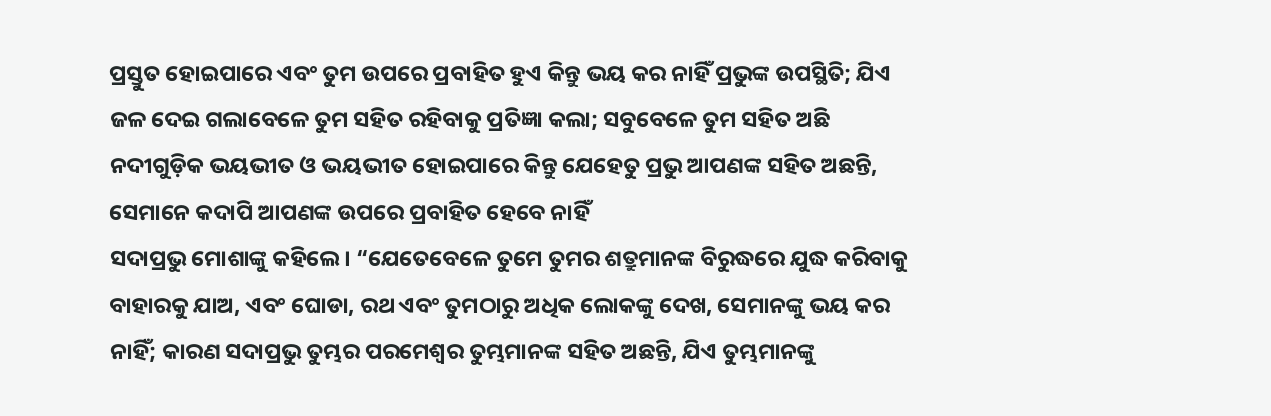ପ୍ରସ୍ତୁତ ହୋଇପାରେ ଏବଂ ତୁମ ଉପରେ ପ୍ରବାହିତ ହୁଏ କିନ୍ତୁ ଭୟ କର ନାହିଁ ପ୍ରଭୁଙ୍କ ଉପସ୍ଥିତି; ଯିଏ ଜଳ ଦେଇ ଗଲାବେଳେ ତୁମ ସହିତ ରହିବାକୁ ପ୍ରତିଜ୍ଞା କଲା; ସବୁବେଳେ ତୁମ ସହିତ ଅଛି ନଦୀଗୁଡ଼ିକ ଭୟଭୀତ ଓ ଭୟଭୀତ ହୋଇପାରେ କିନ୍ତୁ ଯେହେତୁ ପ୍ରଭୁ ଆପଣଙ୍କ ସହିତ ଅଛନ୍ତି, ସେମାନେ କଦାପି ଆପଣଙ୍କ ଉପରେ ପ୍ରବାହିତ ହେବେ ନାହିଁ
ସଦାପ୍ରଭୁ ମୋଶାଙ୍କୁ କହିଲେ। “ଯେତେବେଳେ ତୁମେ ତୁମର ଶତ୍ରୁମାନଙ୍କ ବିରୁଦ୍ଧରେ ଯୁଦ୍ଧ କରିବାକୁ ବାହାରକୁ ଯାଅ, ଏବଂ ଘୋଡା, ରଥ ଏବଂ ତୁମଠାରୁ ଅଧିକ ଲୋକଙ୍କୁ ଦେଖ, ସେମାନଙ୍କୁ ଭୟ କର ନାହିଁ; କାରଣ ସଦାପ୍ରଭୁ ତୁମ୍ଭର ପରମେଶ୍ୱର ତୁମ୍ଭମାନଙ୍କ ସହିତ ଅଛନ୍ତି, ଯିଏ ତୁମ୍ଭମାନଙ୍କୁ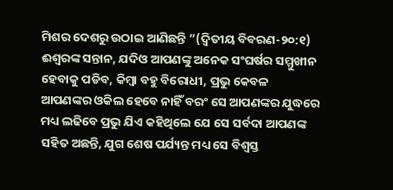ମିଶର ଦେଶରୁ ଉଠାଇ ଆଣିଛନ୍ତି ”(ଦ୍ୱିତୀୟ ବିବରଣ-୨୦:୧)
ଈଶ୍ବରଙ୍କ ସନ୍ତାନ, ଯଦିଓ ଆପଣଙ୍କୁ ଅନେକ ସଂଘର୍ଷର ସମ୍ମୁଖୀନ ହେବାକୁ ପଡିବ, କିମ୍ବା ବହୁ ବିରୋଧୀ, ପ୍ରଭୁ କେବଳ ଆପଣଙ୍କର ଓକିଲ ହେବେ ନାହିଁ ବରଂ ସେ ଆପଣଙ୍କର ଯୁଦ୍ଧରେ ମଧ୍ୟ ଲଢିବେ ପ୍ରଭୁ ଯିଏ କହିଥିଲେ ଯେ ସେ ସର୍ବଦା ଆପଣଙ୍କ ସହିତ ଅଛନ୍ତି, ଯୁଗ ଶେଷ ପର୍ଯ୍ୟନ୍ତ ମଧ୍ୟ ସେ ବିଶ୍ୱସ୍ତ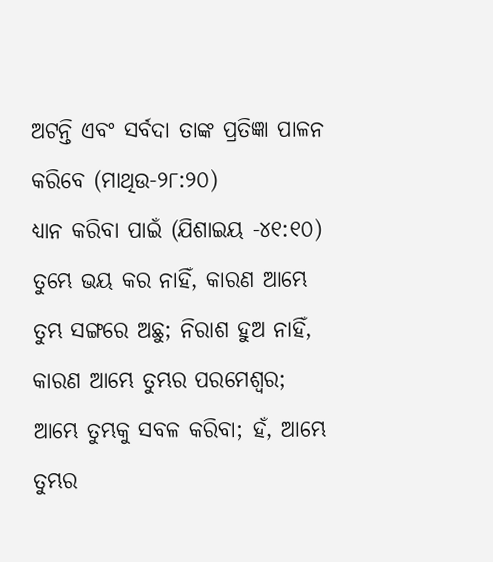ଅଟନ୍ତି ଏବଂ ସର୍ବଦା ତାଙ୍କ ପ୍ରତିଜ୍ଞା ପାଳନ କରିବେ (ମାଥିଉ-୨୮:୨୦)
ଧ୍ୟାନ କରିବା ପାଇଁ (ଯିଶାଇୟ -୪୧:୧୦) ତୁମ୍ଭେ ଭୟ କର ନାହିଁ, କାରଣ ଆମ୍ଭେ ତୁମ୍ଭ ସଙ୍ଗରେ ଅଛୁ; ନିରାଶ ହୁଅ ନାହିଁ, କାରଣ ଆମ୍ଭେ ତୁମ୍ଭର ପରମେଶ୍ୱର; ଆମ୍ଭେ ତୁମ୍ଭକୁ ସବଳ କରିବା; ହଁ, ଆମ୍ଭେ ତୁମ୍ଭର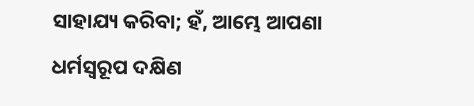ସାହାଯ୍ୟ କରିବା; ହଁ, ଆମ୍ଭେ ଆପଣା ଧର୍ମସ୍ୱରୂପ ଦକ୍ଷିଣ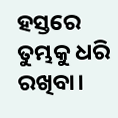ହସ୍ତରେ ତୁମ୍ଭକୁ ଧରି ରଖିବା।